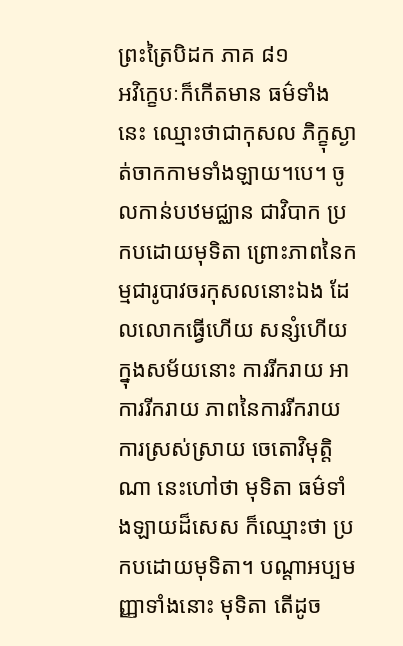ព្រះត្រៃបិដក ភាគ ៨១
អវិក្ខេបៈក៏កើតមាន ធម៌ទាំងនេះ ឈ្មោះថាជាកុសល ភិក្ខុស្ងាត់ចាកកាមទាំងឡាយ។បេ។ ចូលកាន់បឋមជ្ឈាន ជាវិបាក ប្រកបដោយមុទិតា ព្រោះភាពនៃកម្មជារូបាវចរកុសលនោះឯង ដែលលោកធ្វើហើយ សន្សំហើយ ក្នុងសម័យនោះ ការរីករាយ អាការរីករាយ ភាពនៃការរីករាយ ការស្រស់ស្រាយ ចេតោវិមុត្តិណា នេះហៅថា មុទិតា ធម៌ទាំងឡាយដ៏សេស ក៏ឈ្មោះថា ប្រកបដោយមុទិតា។ បណ្តាអប្បមញ្ញាទាំងនោះ មុទិតា តើដូច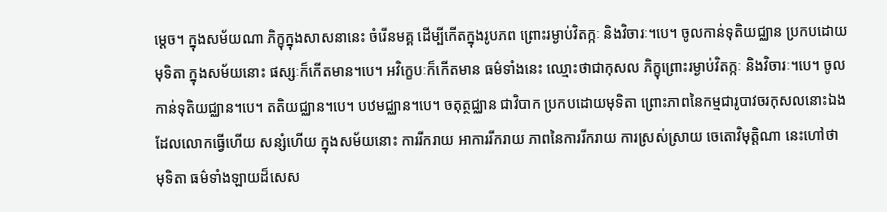ម្តេច។ ក្នុងសម័យណា ភិក្ខុក្នុងសាសនានេះ ចំរើនមគ្គ ដើម្បីកើតក្នុងរូបភព ព្រោះរម្ងាប់វិតក្កៈ និងវិចារៈ។បេ។ ចូលកាន់ទុតិយជ្ឈាន ប្រកបដោយមុទិតា ក្នុងសម័យនោះ ផស្សៈក៏កើតមាន។បេ។ អវិក្ខេបៈក៏កើតមាន ធម៌ទាំងនេះ ឈ្មោះថាជាកុសល ភិក្ខុព្រោះរម្ងាប់វិតក្កៈ និងវិចារៈ។បេ។ ចូលកាន់ទុតិយជ្ឈាន។បេ។ តតិយជ្ឈាន។បេ។ បឋមជ្ឈាន។បេ។ ចតុត្ថជ្ឈាន ជាវិបាក ប្រកបដោយមុទិតា ព្រោះភាពនៃកម្មជារូបាវចរកុសលនោះឯង ដែលលោកធ្វើហើយ សន្សំហើយ ក្នុងសម័យនោះ ការរីករាយ អាការរីករាយ ភាពនៃការរីករាយ ការស្រស់ស្រាយ ចេតោវិមុត្តិណា នេះហៅថា មុទិតា ធម៌ទាំងឡាយដ៏សេស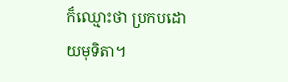ក៏ឈ្មោះថា ប្រកបដោយមុទិតា។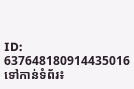ID: 637648180914435016
ទៅកាន់ទំព័រ៖